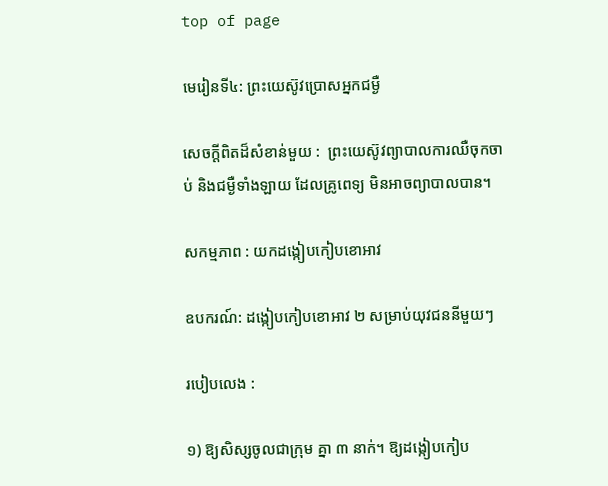top of page

មេរៀនទី៤: ព្រះយេស៊ូវប្រោសអ្នកជម្ងឺ

សេចក្តីពិតដ៏សំខាន់មួយ :  ព្រះយេស៊ូវព្យាបាលការឈឺចុកចាប់ និងជម្ងឺទាំងឡាយ ដែលគ្រូពេទ្យ មិនអាចព្យាបាលបាន។

សកម្មភាព : យកដង្កៀបកៀបខោអាវ

ឧបករណ៍: ដង្កៀបកៀបខោអាវ ២ សម្រាប់យុវជននីមួយៗ

របៀបលេង :

១) ឱ្យសិស្សចូលជាក្រុម គ្នា ៣ នាក់។ ឱ្យដង្កៀបកៀប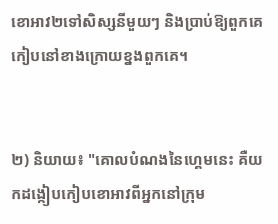ខោអាវ២ទៅសិស្សនីមួយៗ និងប្រាប់ឱ្យពួកគេ កៀបនៅខាងក្រោយខ្នងពួកគេ។


២) និយាយ៖ "គោលបំណងនៃហ្គេមនេះ គឺយកដង្កៀបកៀបខោអាវពីអ្នកនៅក្រុម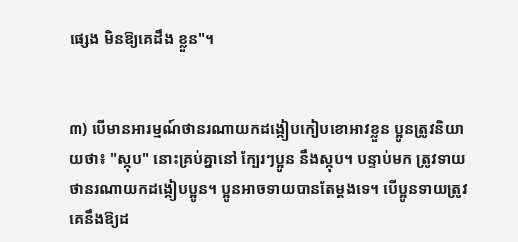ផ្សេង មិនឱ្យគេដឹង ខ្លួន"។


៣) បើមានអារម្មណ៍ថានរណាយកដង្កៀបកៀបខោអាវខ្លួន ប្អូនត្រូវនិយាយថា៖ "ស្កុប" នោះគ្រប់គ្នានៅ ក្បែរៗប្អូន នឹងស្កុប។ បន្ទាប់មក ត្រូវទាយថានរណាយកដង្កៀបប្អូន។ ប្អូនអាចទាយបានតែម្ដងទេ។ បើប្អូនទាយត្រូវ គេនឹងឱ្យដ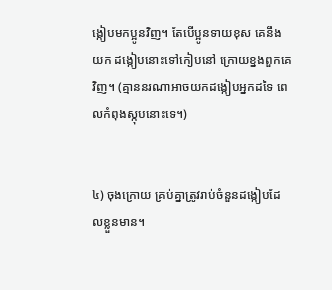ង្កៀបមកប្អូនវិញ។ តែបើប្អូនទាយខុស គេនឹងយក ដង្កៀបនោះទៅកៀបនៅ ក្រោយខ្នងពួកគេវិញ។ (គ្មាននរណាអាចយកដង្កៀបអ្នកដទៃ ពេលកំពុងស្កុបនោះទេ។)


៤) ចុងក្រោយ គ្រប់គ្នាត្រូវរាប់ចំនួនដង្កៀបដែលខ្លួនមាន។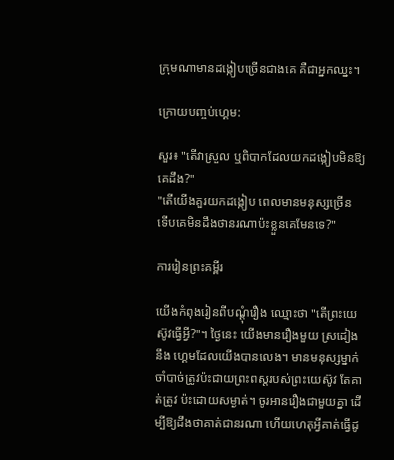ក្រុមណាមានដង្កៀបច្រើនជាងគេ គឺជាអ្នកឈ្នះ។

ក្រោយបញ្ចប់ហ្គេម:

សួរ៖ "តើវាស្រួល ឬពិបាកដែលយកដង្កៀបមិនឱ្យគេដឹង?"
"តើយើងគួរយកដង្កៀប ពេលមានមនុស្សច្រើន ទើបគេមិនដឹងថានរណាប៉ះខ្លួនគេមែនទេ?"

ការរៀនព្រះគម្ពីរ

យើងកំពុងរៀនពីបណ្ដុំរឿង ឈ្មោះថា "តើព្រះយេស៊ូវធ្វើអ្វី?"។ ថ្ងៃនេះ យើងមានរឿងមួយ ស្រដៀងនឹង ហ្គេមដែលយើងបានលេង។ មានមនុស្សម្នាក់ចាំបាច់ត្រូវប៉ះជាយព្រះពស្ដរបស់ព្រះយេស៊ូវ តែគាត់ត្រូវ ប៉ះដោយសម្ងាត់។ ចូរអានរឿងជាមួយគ្នា ដើម្បីឱ្យដឹងថាគាត់ជានរណា ហើយហេតុអ្វីគាត់ធ្វើដូ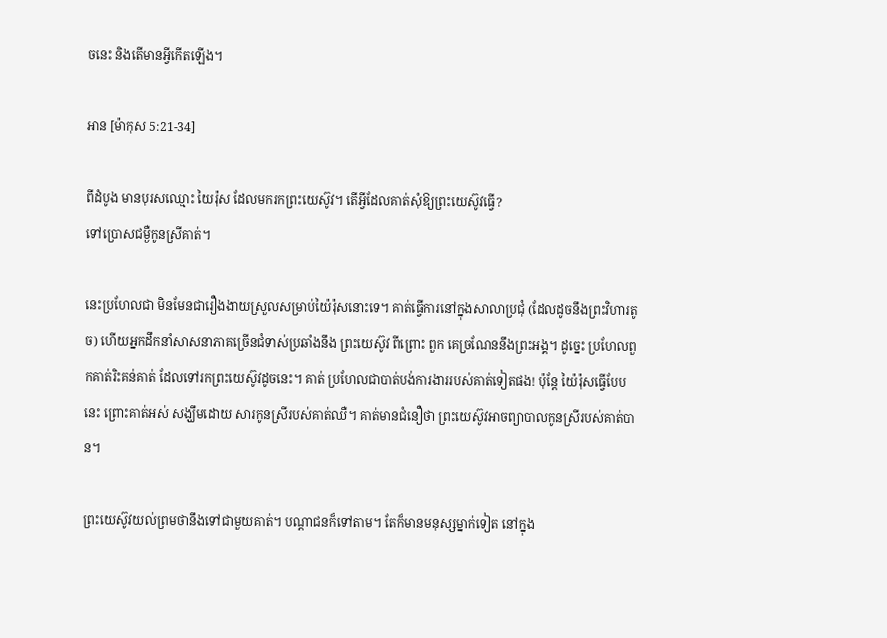ចនេះ និងតើមានអ្វីកើតឡើង។

អាន [ម៉ាកុស 5:21-34]

ពីដំបូង មានបុរសឈ្មោះ យៃរ៉ុស ដែលមករកព្រះយេស៊ូវ។ តើអ្វីដែលគាត់សុំឱ្យព្រះយេស៊ូវធ្វើ?
ទៅប្រោសជម្ងឺកូនស្រីគាត់។

នេះប្រហែលជា មិនមែនជារឿងងាយស្រួលសម្រាប់យ៉ៃរ៉ុសនោះទេ។ គាត់ធ្វើការនៅក្នុងសាលាប្រជុំ (ដែលដូចនឹងព្រះវិហារតូច) ហើយអ្នកដឹកនាំសាសនាភាគច្រើនជំទាស់ប្រឆាំងនឹង ព្រះយេស៊ូវ ពីព្រោះ ពួក គេច្រណែននឹងព្រះអង្គ។ ដូច្នេះ ប្រហែលពួកគាត់រិះគន់គាត់ ដែលទៅរកព្រះយេស៊ូវដូចនេះ។ គាត់ ប្រហែលជាបាត់បង់ការងាររបស់គាត់ទៀតផង! ប៉ុន្តែ យ៉ៃរ៉ុសធ្វើបែបនេះ ព្រោះគាត់អស់ សង្ឃឹមដោយ សារកូនស្រីរបស់គាត់ឈឺ។ គាត់មានជំនឿថា ព្រះយេស៊ូវអាចព្យាបាលកូនស្រីរបស់គាត់បាន។

ព្រះយេស៊ូវយល់ព្រមថានឹងទៅជាមួយគាត់។ បណ្ដាជនក៏ទៅតាម។ តែក៏មានមនុស្សម្នាក់ទៀត នៅក្នុង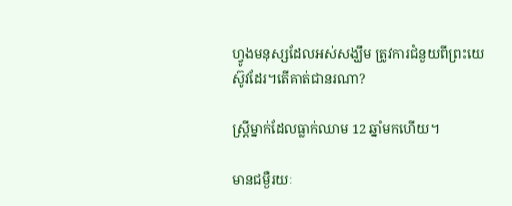ហ្វូងមនុស្សដែលអស់សង្ឃឹម ត្រូវការជំនួយពីព្រះយេស៊ូវដែរ។តើគាត់ជានរណា?

ស្ត្រីម្នាក់ដែលធ្លាក់ឈាម 12 ឆ្នាំមកហើយ។

មានជម្ងឺរយៈ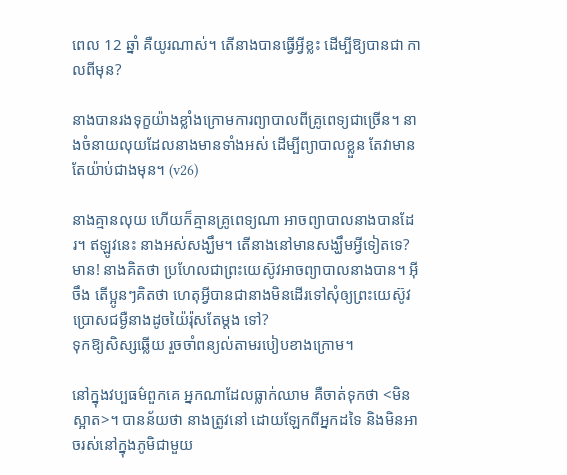ពេល 12 ឆ្នាំ គឺយូរណាស់។ តើនាងបានធ្វើអ្វីខ្លះ ដើម្បីឱ្យបានជា កាលពីមុន?

នាងបានរងទុក្ខយ៉ាងខ្លាំងក្រោមការព្យាបាលពីគ្រូពេទ្យជាច្រើន។ នាងចំនាយលុយដែលនាងមានទាំងអស់ ដើម្បីព្យាបាលខ្លួន តែវាមានតែយ៉ាប់ជាងមុន។ (v26)

នាងគ្មានលុយ ហើយក៏គ្មានគ្រូពេទ្យណា អាចព្យាបាលនាងបានដែរ។ ឥឡូវនេះ នាងអស់សង្ឃឹម។ តើនាងនៅមានសង្ឃឹមអ្វីទៀតទេ? មាន! នាងគិតថា ប្រហែលជាព្រះយេស៊ូវអាចព្យាបាលនាងបាន។ អ៊ីចឹង តើប្អូនៗគិតថា ហេតុអ្វីបានជានាងមិនដើរទៅសុំឲ្យព្រះយេស៊ូវប្រោសជម្ងឺនាងដូចយ៉ៃរ៉ុសតែម្ដង ទៅ?
ទុកឱ្យសិស្សឆ្លើយ រួចចាំពន្យល់តាមរបៀបខាងក្រោម។

នៅក្នុងវប្បធម៌ពួកគេ អ្នកណាដែលធ្លាក់ឈាម គឺចាត់ទុកថា <មិនស្អាត>។ បានន័យថា នាងត្រូវនៅ ដោយឡែកពីអ្នកដទៃ និងមិនអាចរស់នៅក្នុងភូមិជាមួយ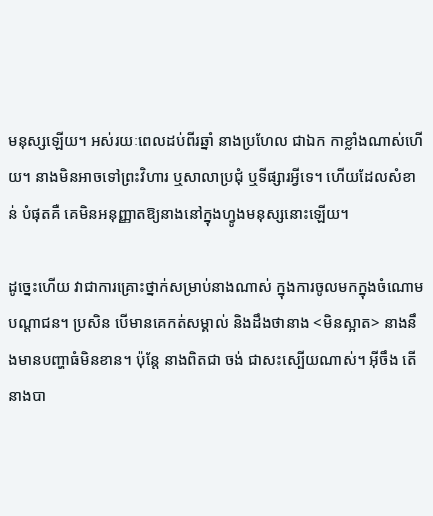មនុស្សឡើយ។ អស់រយៈពេលដប់ពីរឆ្នាំ នាងប្រហែល ជាឯក កាខ្លាំងណាស់ហើយ។ នាងមិនអាចទៅព្រះវិហារ ឬសាលាប្រជុំ ឬទីផ្សារអ្វីទេ។ ហើយដែលសំខាន់ បំផុតគឺ គេមិនអនុញ្ញាតឱ្យនាងនៅក្នុងហ្វូងមនុស្សនោះឡើយ។

ដូច្នេះហើយ វាជាការគ្រោះថ្នាក់សម្រាប់នាងណាស់ ក្នុងការចូលមកក្នុងចំណោមបណ្ដាជន។ ប្រសិន បើមានគេកត់សម្គាល់ និងដឹងថានាង <មិនស្អាត> នាងនឹងមានបញ្ហាធំមិនខាន។ ប៉ុន្តែ នាងពិតជា ចង់ ជាសះស្បើយណាស់។ អ៊ីចឹង តើនាងបា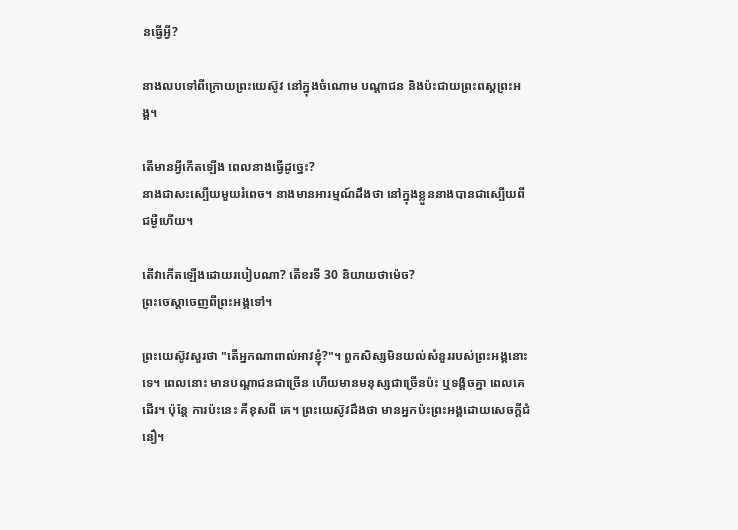នធ្វើអ្វី?

នាងលបទៅពីក្រោយព្រះយេស៊ូវ នៅក្នុងចំណោម បណ្ដាជន និងប៉ះជាយព្រះពស្ដព្រះអង្គ។

តើមានអ្វីកើតឡើង ពេលនាងធ្វើដូច្នេះ?
នាងជាសះស្បើយមួយរំពេច។ នាងមានអារម្មណ៍ដឹងថា នៅក្នុងខ្លួននាងបានជាស្បើយពីជម្ងឺហើយ។

តើវាកើតឡើងដោយរបៀបណា? តើខរទី 30 និយាយថាម៉េច?
ព្រះចេស្ដាចេញពីព្រះអង្គទៅ។

ព្រះយេស៊ូវសួរថា "តើអ្នកណាពាល់អាវខ្ញុំ?"។ ពួកសិស្សមិនយល់សំនួររបស់ព្រះអង្គនោះទេ។ ពេលនោះ មានបណ្ដាជនជាច្រើន ហើយមានមនុស្សជាច្រើនប៉ះ ឬទង្គិចគ្នា ពេលគេដើរ។ ប៉ុន្តែ ការប៉ះនេះ គឺខុសពី គេ។ ព្រះយេស៊ូវដឹងថា មានអ្នកប៉ះព្រះអង្គដោយសេចក្ដីជំនឿ។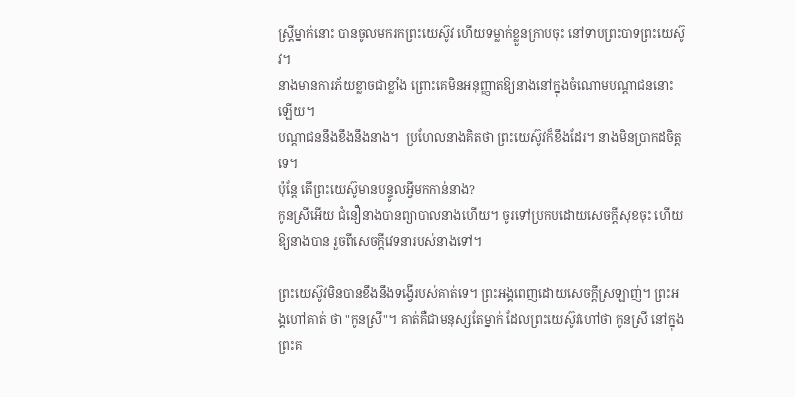ស្រ្តីម្នាក់នោះ បានចូលមករកព្រះយេស៊ូវ ហើយទម្លាក់ខ្លួនក្រាបចុះ នៅទាបព្រះបាទព្រះយេស៊ូវ។
នាងមានការភ័យខ្លាចជាខ្លាំង ព្រោះគេមិនអនុញ្ញាតឱ្យនាងនៅក្នុងចំណោមបណ្ដាជននោះឡើយ។
បណ្ដាជននឹងខឹងនឹងនាង។  ប្រហែលនាងគិតថា ព្រះយេស៊ូវក៏ខឹងដែរ។ នាងមិនប្រាកដចិត្តទេ។
ប៉ុន្តែ តើព្រះយេស៊ូមានបន្ទូលអ្វីមកកាន់នាង?
កូនស្រីអើយ ជំនឿនាងបានព្យាបាលនាងហើយ។ ចូរទៅប្រកបដោយសេចក្ដីសុខចុះ ហើយឱ្យនាងបាន រួចពីសេចក្ដីវេទនារបស់នាងទៅ។

ព្រះយេស៊ូវមិនបានខឹងនឹងទង្វើរបស់គាត់ទេ។ ព្រះអង្គពេញដោយសេចក្ដីស្រឡាញ់។ ព្រះអង្គហៅគាត់ ថា "កូនស្រី"។ គាត់គឺជាមនុស្សតែម្នាក់ ដែលព្រះយេស៊ូវហៅថា កូនស្រី នៅក្នុងព្រះគ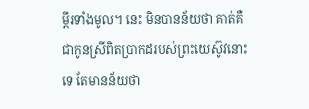ម្ពីរទាំងមូល។ នេះ មិនបានន័យថា គាត់គឺជាកូនស្រីពិតប្រាកដរបស់ព្រះយេស៊ូវនោះទេ តែមានន័យថា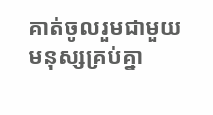គាត់ចូលរួមជាមួយ មនុស្សគ្រប់គ្នា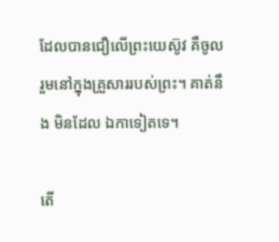ដែលបានជឿលើព្រះយេស៊ូវ គឺចូលរួមនៅក្នុងគ្រួសាររបស់ព្រះ។ គាត់នឹង មិនដែល ឯកាទៀតទេ។

តើ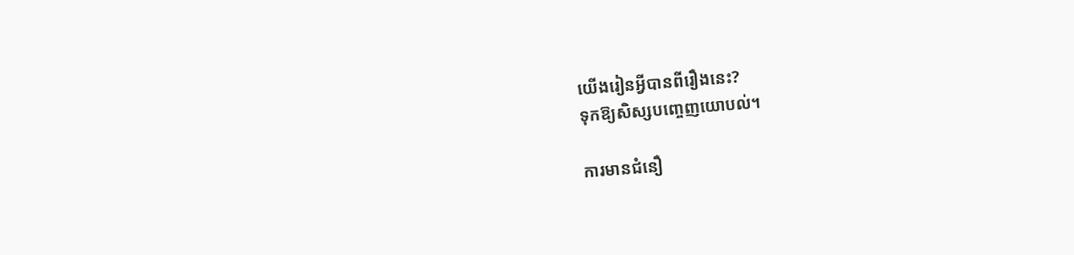យើងរៀនអ្វីបានពីរឿងនេះ?
ទុកឱ្យសិស្សបញ្ចេញយោបល់។

ការមានជំនឿ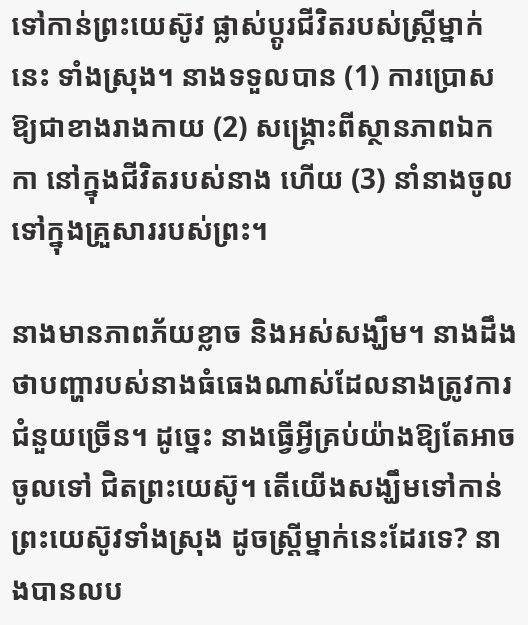ទៅកាន់ព្រះយេស៊ូវ ផ្លាស់ប្ដូរជីវិតរបស់ស្រ្តីម្នាក់នេះ ទាំងស្រុង។ នាងទទួលបាន (1) ការប្រោសឱ្យជាខាងរាងកាយ (2) សង្គ្រោះពីស្ថានភាពឯកកា នៅក្នុងជីវិតរបស់នាង ហើយ (3) នាំនាងចូលទៅក្នុងគ្រួសាររបស់ព្រះ។

នាងមានភាពភ័យខ្លាច និងអស់សង្ឃឹម។ នាងដឹងថាបញ្ហារបស់នាងធំធេងណាស់ដែលនាងត្រូវការជំនួយច្រើន។ ដូច្នេះ នាងធ្វើអ្វីគ្រប់យ៉ាងឱ្យតែអាចចូលទៅ ជិតព្រះយេស៊ូ។ តើយើងសង្ឃឹមទៅកាន់ព្រះយេស៊ូវទាំងស្រុង ដូចស្ដ្រីម្នាក់នេះដែរទេ? នាងបានលប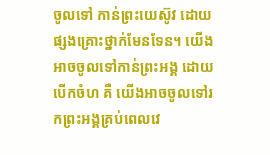ចូលទៅ កាន់ព្រះយេស៊ូវ ដោយផ្សងគ្រោះថ្នាក់មែនទែន។ យើងអាចចូលទៅកាន់ព្រះអង្គ ដោយបើកចំហ គឺ យើងអាចចូលទៅរកព្រះអង្គគ្រប់ពេលវេ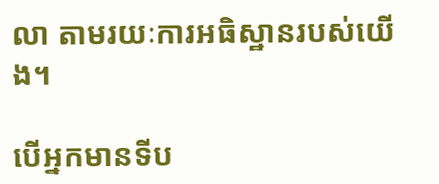លា តាមរយៈការអធិស្ឋានរបស់យើង។

បើអ្នកមានទីប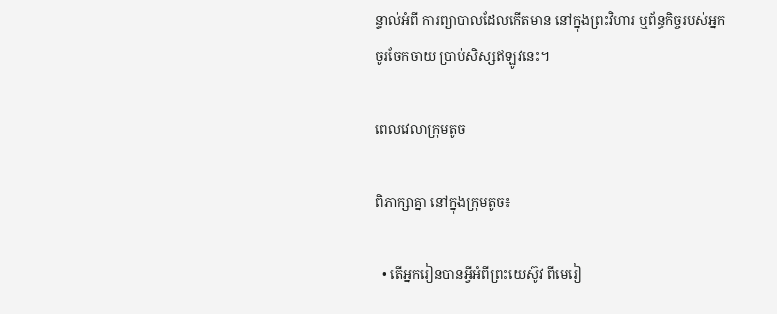ន្ទាល់អំពី ការព្យាបាលដែលកើតមាន នៅក្នុងព្រះវិហារ ឬព័ន្ធកិច្ចរបស់អ្នក ចូរចែកចាយ ប្រាប់សិស្សឥឡូវនេះ។

ពេលវេលាក្រុមតូច

ពិភាក្សាគ្នា នៅក្នុងក្រុមតូច៖

  • តើអ្នករៀនបានអ្វីអំពីព្រះយេស៊ូវ ពីមេរៀ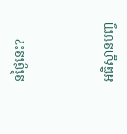នថ្ងៃនេះ?



អធិស្ឋានបញ្ច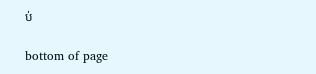ប់

bottom of page